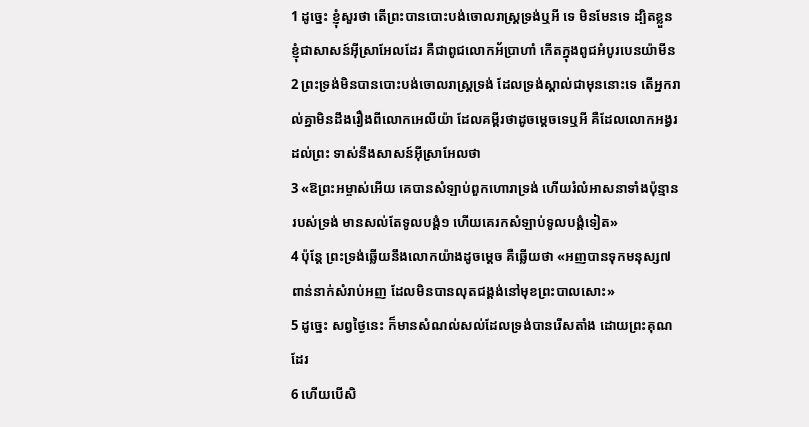1 ដូច្នេះ ខ្ញុំសួរថា តើព្រះបានបោះបង់ចោលរាស្ត្រទ្រង់ឬអី ទេ មិនមែនទេ ដ្បិតខ្លួនខ្ញុំជាសាសន៍អ៊ីស្រាអែលដែរ គឺជាពូជលោកអ័ប្រាហាំ កើតក្នុងពូជអំបូរបេនយ៉ាមីន
2 ព្រះទ្រង់មិនបានបោះបង់ចោលរាស្ត្រទ្រង់ ដែលទ្រង់ស្គាល់ជាមុននោះទេ តើអ្នករាល់គ្នាមិនដឹងរឿងពីលោកអេលីយ៉ា ដែលគម្ពីរថាដូចម្តេចទេឬអី គឺដែលលោកអង្វរដល់ព្រះ ទាស់នឹងសាសន៍អ៊ីស្រាអែលថា
3 «ឱព្រះអម្ចាស់អើយ គេបានសំឡាប់ពួកហោរាទ្រង់ ហើយរំលំអាសនាទាំងប៉ុន្មានរបស់ទ្រង់ មានសល់តែទូលបង្គំ១ ហើយគេរកសំឡាប់ទូលបង្គំទៀត»
4 ប៉ុន្តែ ព្រះទ្រង់ឆ្លើយនឹងលោកយ៉ាងដូចម្តេច គឺឆ្លើយថា «អញបានទុកមនុស្ស៧ពាន់នាក់សំរាប់អញ ដែលមិនបានលុតជង្គង់នៅមុខព្រះបាលសោះ»
5 ដូច្នេះ សព្វថ្ងៃនេះ ក៏មានសំណល់សល់ដែលទ្រង់បានរើសតាំង ដោយព្រះគុណដែរ
6 ហើយបើសិ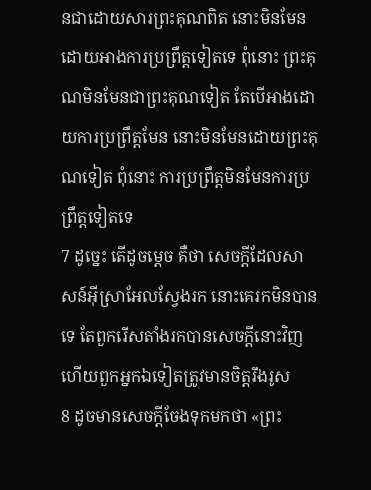នជាដោយសារព្រះគុណពិត នោះមិនមែនដោយអាងការប្រព្រឹត្តទៀតទេ ពុំនោះ ព្រះគុណមិនមែនជាព្រះគុណទៀត តែបើអាងដោយការប្រព្រឹត្តមែន នោះមិនមែនដោយព្រះគុណទៀត ពុំនោះ ការប្រព្រឹត្តមិនមែនការប្រព្រឹត្តទៀតទេ
7 ដូច្នេះ តើដូចម្តេច គឺថា សេចក្តីដែលសាសន៍អ៊ីស្រាអែលស្វែងរក នោះគេរកមិនបានទេ តែពួករើសតាំងរកបានសេចក្តីនោះវិញ ហើយពួកអ្នកឯទៀតត្រូវមានចិត្តរឹងរូស
8 ដូចមានសេចក្តីចែងទុកមកថា «ព្រះ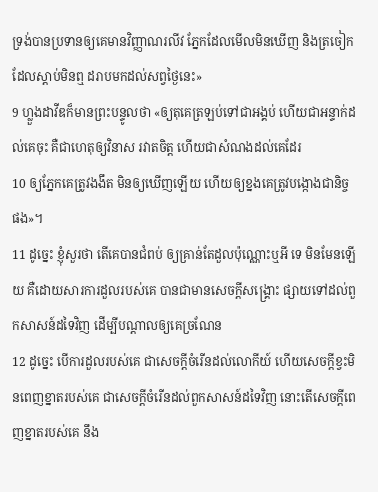ទ្រង់បានប្រទានឲ្យគេមានវិញ្ញាណរលីវ ភ្នែកដែលមើលមិនឃើញ និងត្រចៀកដែលស្តាប់មិនឮ ដរាបមកដល់សព្វថ្ងៃនេះ»
9 ហ្លួងដាវីឌក៏មានព្រះបន្ទូលថា «ឲ្យតុគេត្រឡប់ទៅជាអង្គប់ ហើយជាអន្ទាក់ដល់គេចុះ គឺជាហេតុឲ្យវិនាស រវាតចិត្ត ហើយជាសំណងដល់គេដែរ
10 ឲ្យភ្នែកគេត្រូវងងឹត មិនឲ្យឃើញឡើយ ហើយឲ្យខ្នងគេត្រូវបង្កោងជានិច្ចផង»។
11 ដូច្នេះ ខ្ញុំសួរថា តើគេបានជំពប់ ឲ្យគ្រាន់តែដួលប៉ុណ្ណោះឬអី ទេ មិនមែនឡើយ គឺដោយសារការដួលរបស់គេ បានជាមានសេចក្តីសង្គ្រោះ ផ្សាយទៅដល់ពួកសាសន៍ដទៃវិញ ដើម្បីបណ្តាលឲ្យគេច្រណែន
12 ដូច្នេះ បើការដួលរបស់គេ ជាសេចក្តីចំរើនដល់លោកីយ៍ ហើយសេចក្តីខ្វះមិនពេញខ្នាតរបស់គេ ជាសេចក្តីចំរើនដល់ពួកសាសន៍ដទៃវិញ នោះតើសេចក្តីពេញខ្នាតរបស់គេ នឹង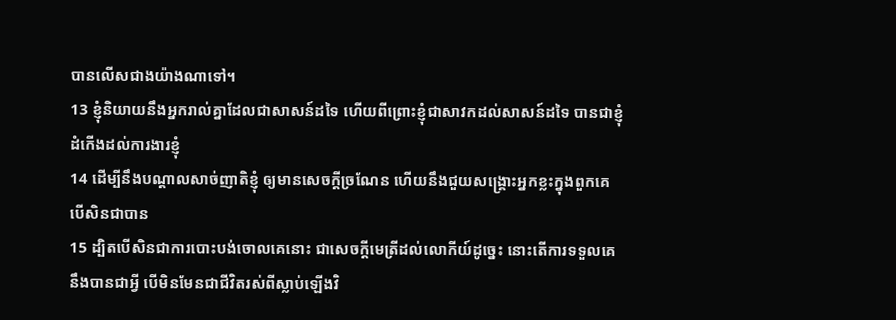បានលើសជាងយ៉ាងណាទៅ។
13 ខ្ញុំនិយាយនឹងអ្នករាល់គ្នាដែលជាសាសន៍ដទៃ ហើយពីព្រោះខ្ញុំជាសាវកដល់សាសន៍ដទៃ បានជាខ្ញុំដំកើងដល់ការងារខ្ញុំ
14 ដើម្បីនឹងបណ្តាលសាច់ញាតិខ្ញុំ ឲ្យមានសេចក្តីច្រណែន ហើយនឹងជួយសង្គ្រោះអ្នកខ្លះក្នុងពួកគេ បើសិនជាបាន
15 ដ្បិតបើសិនជាការបោះបង់ចោលគេនោះ ជាសេចក្តីមេត្រីដល់លោកីយ៍ដូច្នេះ នោះតើការទទួលគេនឹងបានជាអ្វី បើមិនមែនជាជីវិតរស់ពីស្លាប់ឡើងវិ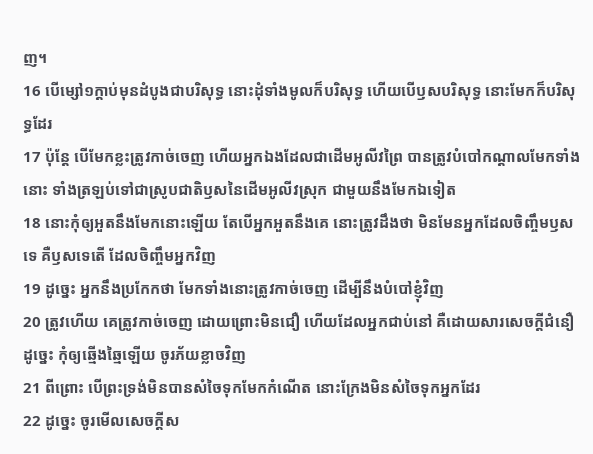ញ។
16 បើម្សៅ១ក្តាប់មុនដំបូងជាបរិសុទ្ធ នោះដុំទាំងមូលក៏បរិសុទ្ធ ហើយបើឫសបរិសុទ្ធ នោះមែកក៏បរិសុទ្ធដែរ
17 ប៉ុន្តែ បើមែកខ្លះត្រូវកាច់ចេញ ហើយអ្នកឯងដែលជាដើមអូលីវព្រៃ បានត្រូវបំបៅកណ្តាលមែកទាំងនោះ ទាំងត្រឡប់ទៅជាស្រូបជាតិឫសនៃដើមអូលីវស្រុក ជាមួយនឹងមែកឯទៀត
18 នោះកុំឲ្យអួតនឹងមែកនោះឡើយ តែបើអ្នកអួតនឹងគេ នោះត្រូវដឹងថា មិនមែនអ្នកដែលចិញ្ចឹមឫសទេ គឺឫសទេតើ ដែលចិញ្ចឹមអ្នកវិញ
19 ដូច្នេះ អ្នកនឹងប្រកែកថា មែកទាំងនោះត្រូវកាច់ចេញ ដើម្បីនឹងបំបៅខ្ញុំវិញ
20 ត្រូវហើយ គេត្រូវកាច់ចេញ ដោយព្រោះមិនជឿ ហើយដែលអ្នកជាប់នៅ គឺដោយសារសេចក្តីជំនឿ ដូច្នេះ កុំឲ្យឆ្មើងឆ្មៃឡើយ ចូរភ័យខ្លាចវិញ
21 ពីព្រោះ បើព្រះទ្រង់មិនបានសំចៃទុកមែកកំណើត នោះក្រែងមិនសំចៃទុកអ្នកដែរ
22 ដូច្នេះ ចូរមើលសេចក្តីស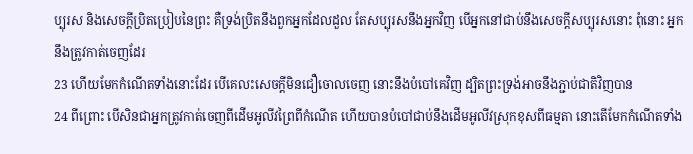ប្បុរស និងសេចក្តីប្រិតប្រៀបនៃព្រះ គឺទ្រង់ប្រិតនឹងពួកអ្នកដែលដួល តែសប្បុរសនឹងអ្នកវិញ បើអ្នកនៅជាប់នឹងសេចក្តីសប្បុរសនោះ ពុំនោះ អ្នកនឹងត្រូវកាត់ចេញដែរ
23 ហើយមែកកំណើតទាំងនោះដែរ បើគេលះសេចក្តីមិនជឿចោលចេញ នោះនឹងបំបៅគេវិញ ដ្បិតព្រះទ្រង់អាចនឹងភ្ជាប់ជាតិវិញបាន
24 ពីព្រោះ បើសិនជាអ្នកត្រូវកាត់ចេញពីដើមអូលីវព្រៃពីកំណើត ហើយបានបំបៅជាប់នឹងដើមអូលីវស្រុកខុសពីធម្មតា នោះតើមែកកំណើតទាំង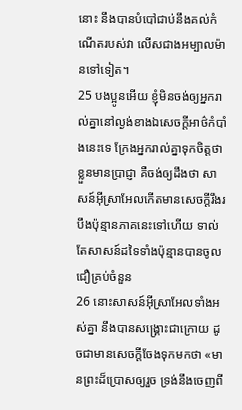នោះ នឹងបានបំបៅជាប់នឹងគល់កំណើតរបស់វា លើសជាងអម្បាលម៉ានទៅទៀត។
25 បងប្អូនអើយ ខ្ញុំមិនចង់ឲ្យអ្នករាល់គ្នានៅល្ងង់ខាងឯសេចក្តីអាថ៌កំបាំងនេះទេ ក្រែងអ្នករាល់គ្នាទុកចិត្តថាខ្លួនមានប្រាជ្ញា គឺចង់ឲ្យដឹងថា សាសន៍អ៊ីស្រាអែលកើតមានសេចក្តីរឹងរបឹងប៉ុន្មានភាគនេះទៅហើយ ទាល់តែសាសន៍ដទៃទាំងប៉ុន្មានបានចូលជឿគ្រប់ចំនួន
26 នោះសាសន៍អ៊ីស្រាអែលទាំងអស់គ្នា នឹងបានសង្គ្រោះជាក្រោយ ដូចជាមានសេចក្តីចែងទុកមកថា «មានព្រះដ៏ប្រោសឲ្យរួច ទ្រង់នឹងចេញពី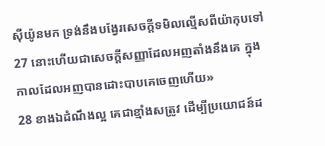ស៊ីយ៉ូនមក ទ្រង់នឹងបង្វែរសេចក្តីទមិលល្មើសពីយ៉ាកុបទៅ
27 នោះហើយជាសេចក្តីសញ្ញាដែលអញតាំងនឹងគេ ក្នុងកាលដែលអញបានដោះបាបគេចេញហើយ»
28 ខាងឯដំណឹងល្អ គេជាខ្មាំងសត្រូវ ដើម្បីប្រយោជន៍ដ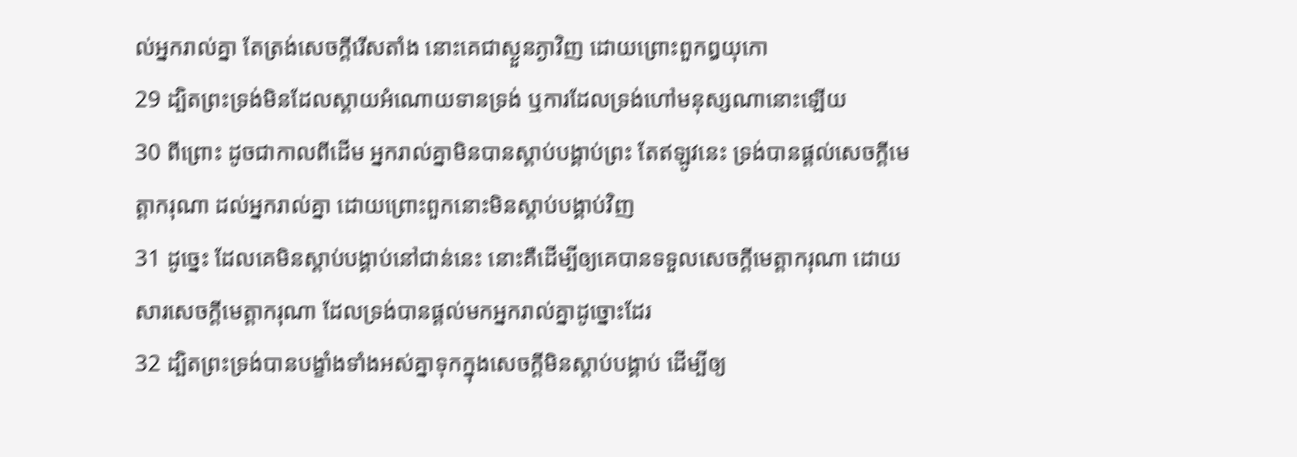ល់អ្នករាល់គ្នា តែត្រង់សេចក្តីរើសតាំង នោះគេជាស្ងួនភ្ងាវិញ ដោយព្រោះពួកឰយុកោ
29 ដ្បិតព្រះទ្រង់មិនដែលស្តាយអំណោយទានទ្រង់ ឬការដែលទ្រង់ហៅមនុស្សណានោះឡើយ
30 ពីព្រោះ ដូចជាកាលពីដើម អ្នករាល់គ្នាមិនបានស្តាប់បង្គាប់ព្រះ តែឥឡូវនេះ ទ្រង់បានផ្តល់សេចក្តីមេត្តាករុណា ដល់អ្នករាល់គ្នា ដោយព្រោះពួកនោះមិនស្តាប់បង្គាប់វិញ
31 ដូច្នេះ ដែលគេមិនស្តាប់បង្គាប់នៅជាន់នេះ នោះគឺដើម្បីឲ្យគេបានទទួលសេចក្តីមេត្តាករុណា ដោយសារសេចក្តីមេត្តាករុណា ដែលទ្រង់បានផ្តល់មកអ្នករាល់គ្នាដូច្នោះដែរ
32 ដ្បិតព្រះទ្រង់បានបង្ខាំងទាំងអស់គ្នាទុកក្នុងសេចក្តីមិនស្តាប់បង្គាប់ ដើម្បីឲ្យ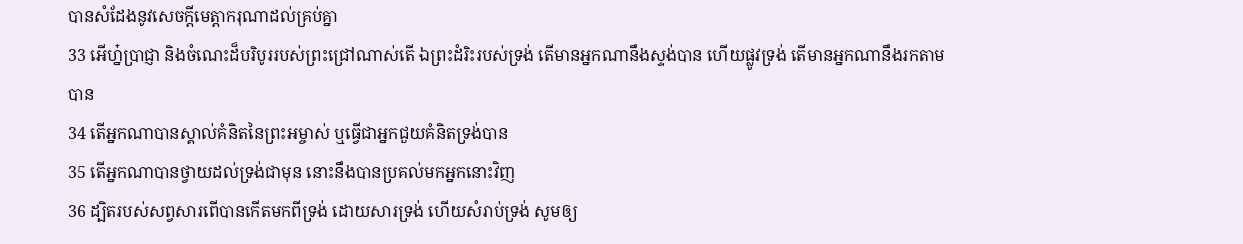បានសំដែងនូវសេចក្តីមេត្តាករុណាដល់គ្រប់គ្នា
33 អើហ្ន៎ប្រាជ្ញា និងចំណេះដ៏បរិបូររបស់ព្រះជ្រៅណាស់តើ ឯព្រះដំរិះរបស់ទ្រង់ តើមានអ្នកណានឹងស្ទង់បាន ហើយផ្លូវទ្រង់ តើមានអ្នកណានឹងរកតាមបាន
34 តើអ្នកណាបានស្គាល់គំនិតនៃព្រះអម្ចាស់ ឬធ្វើជាអ្នកជួយគំនិតទ្រង់បាន
35 តើអ្នកណាបានថ្វាយដល់ទ្រង់ជាមុន នោះនឹងបានប្រគល់មកអ្នកនោះវិញ
36 ដ្បិតរបស់សព្វសារពើបានកើតមកពីទ្រង់ ដោយសារទ្រង់ ហើយសំរាប់ទ្រង់ សូមឲ្យ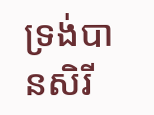ទ្រង់បានសិរី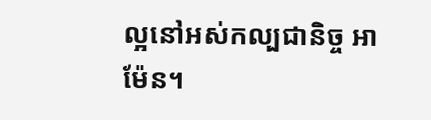ល្អនៅអស់កល្បជានិច្ច អាម៉ែន។